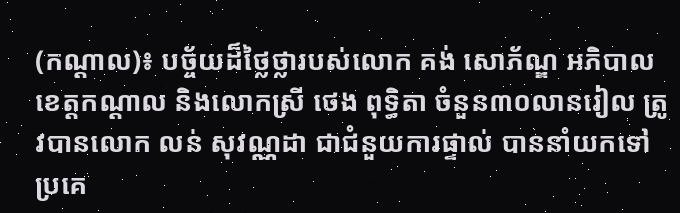(កណ្ដាល)៖ បច្ច័យដ៏ថ្លៃថ្លារបស់លោក គង់ សោភ័ណ្ឌ អភិបាលខេត្តកណ្ដាល និងលោកស្រី ថេង ពុទ្ធិតា ចំនួន៣០លានរៀល ត្រូវបានលោក លន់ សុវណ្ណដា ជាជំនួយការផ្ទាល់ បាននាំយកទៅប្រគេ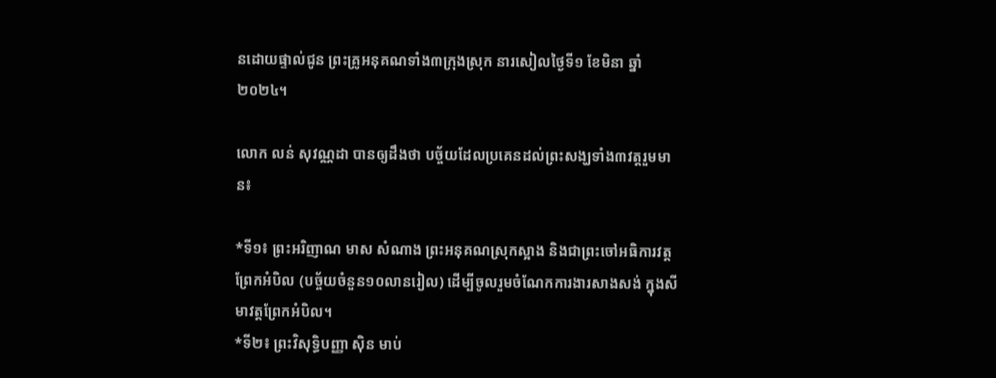នដោយផ្ទាល់ជូន ព្រះគ្រូអនុគណទាំង៣ក្រុងស្រុក នារសៀលថ្ងៃទី១ ខែមិនា ឆ្នាំ២០២៤។

លោក លន់ សុវណ្ណដា បានឲ្យដឹងថា បច្ច័យដែលប្រគេនដល់ព្រះសង្ឃទាំង៣វត្តរួមមាន៖

*ទី១៖ ព្រះអរិញាណ មាស សំណាង ព្រះអនុគណស្រុកស្អាង និងជាព្រះចៅអធិការវត្តព្រែកអំបិល (បច្ច័យចំនួន១០លានរៀល) ដើម្បីចូលរួមចំណែកការងារសាងសង់ ក្នុងសីមាវត្តព្រែកអំបិល។
*ទី២៖ ព្រះវិសុទ្ធិបញ្ញា ស៊ិន មាប់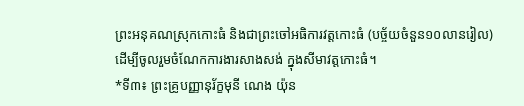ព្រះអនុគណស្រុកកោះធំ និងជាព្រះចៅអធិការវត្តកោះធំ (បច្ច័យចំនួន១០លានរៀល) ដើម្បីចូលរួមចំណែកការងារសាងសង់ ក្នុងសីមាវត្តកោះធំ។
*ទី៣៖ ព្រះគ្រូបញ្ញានុរ័ក្ខមុនី ណេង យ៉ុន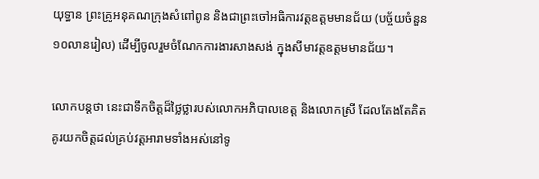យុទ្ធាន ព្រះគ្រូអនុគណក្រុងសំពៅពូន និងជាព្រះចៅអធិការវត្តឧត្តមមានជ័យ (បច្ច័យចំនួន១០លានរៀល) ដើម្បីចូលរួមចំណែកការងារសាងសង់ ក្នុងសីមាវត្តឧត្តមមានជ័យ។

លោកបន្តថា នេះជាទឹកចិត្តដ៏ថ្លៃថ្លារបស់លោកអភិបាលខេត្ត និងលោកស្រី ដែលតែងតែគិតគូរយកចិត្តដល់គ្រប់វត្តអារាមទាំងអស់នៅទូ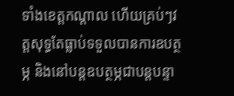ទាំងខេត្តកណ្ដាល ហើយគ្រប់ៗវត្តសុទ្ធតែធ្លាប់ទទួលបានការឧបត្ថម្ភ និងនៅបន្តឧបត្ថម្ភជាបន្តបន្ទា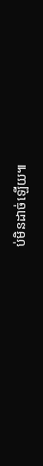ប់មិនដាច់ឡើយ៕